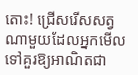តោះ! ជ្រើសរើសសត្វណាមួយដែលអ្នកមើលទៅគួរឱ្យអាណិតជា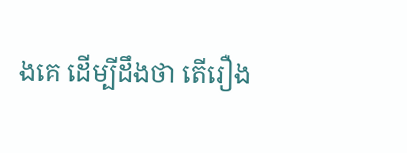ងគេ ដើម្បីដឹងថា តើរឿង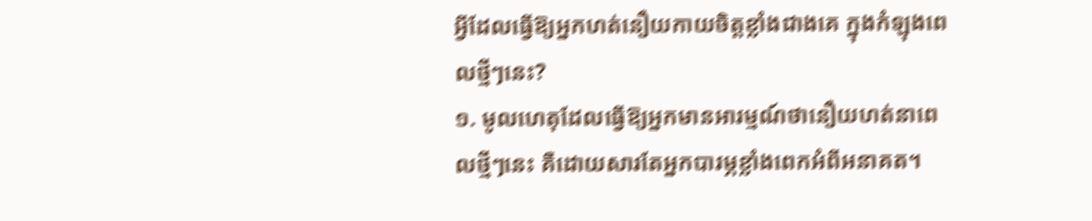អ្វីដែលធ្វើឱ្យអ្នកហត់នឿយកាយចិត្តខ្លាំងជាងគេ ក្នុងកំឡុងពេលថ្មីៗនេះ?
១. មូលហេតុដែលធ្វើឱ្យអ្នកមានអារម្មណ៍ថានឿយហត់នាពេលថ្មីៗនេះ គឺដោយសារតែអ្នកបារម្ភខ្លាំងពេកអំពីអនាគត។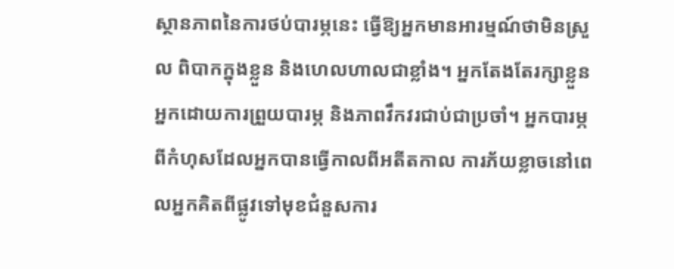ស្ថានភាពនៃការថប់បារម្ភនេះ ធ្វើឱ្យអ្នកមានអារម្មណ៍ថាមិនស្រួល ពិបាកក្នុងខ្លួន និងហេលហាលជាខ្លាំង។ អ្នកតែងតែរក្សាខ្លួនអ្នកដោយការព្រួយបារម្ភ និងភាពវឹកវរជាប់ជាប្រចាំ។ អ្នកបារម្ភពីកំហុសដែលអ្នកបានធ្វើកាលពីអតីតកាល ការភ័យខ្លាចនៅពេលអ្នកគិតពីផ្លូវទៅមុខជំនួសការ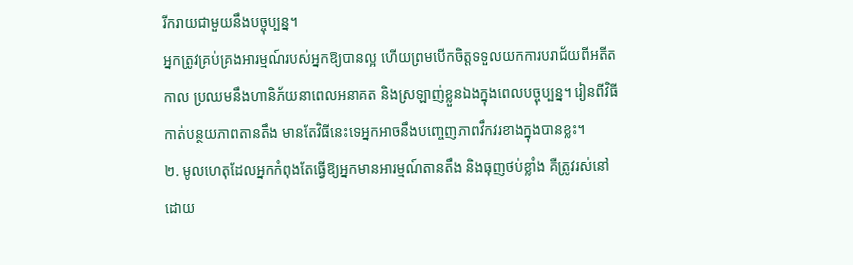រីករាយជាមួយនឹងបច្ចុប្បន្ន។
អ្នកត្រូវគ្រប់គ្រងអារម្មណ៍របស់អ្នកឱ្យបានល្អ ហើយព្រមបើកចិត្តទទួលយកការបរាជ័យពីអតីតកាល ប្រឈមនឹងហានិភ័យនាពេលអនាគត និងស្រឡាញ់ខ្លួនឯងក្នុងពេលបច្ចុប្បន្ន។ រៀនពីវិធីកាត់បន្ថយភាពតានតឹង មានតែវិធីនេះទេអ្នកអាចនឹងបញ្ចេញភាពវឹកវរខាងក្នុងបានខ្លះ។
២. មូលហេតុដែលអ្នកកំពុងតែធ្វើឱ្យអ្នកមានអារម្មណ៍តានតឹង និងធុញថប់ខ្លាំង គឺត្រូវរស់នៅដោយ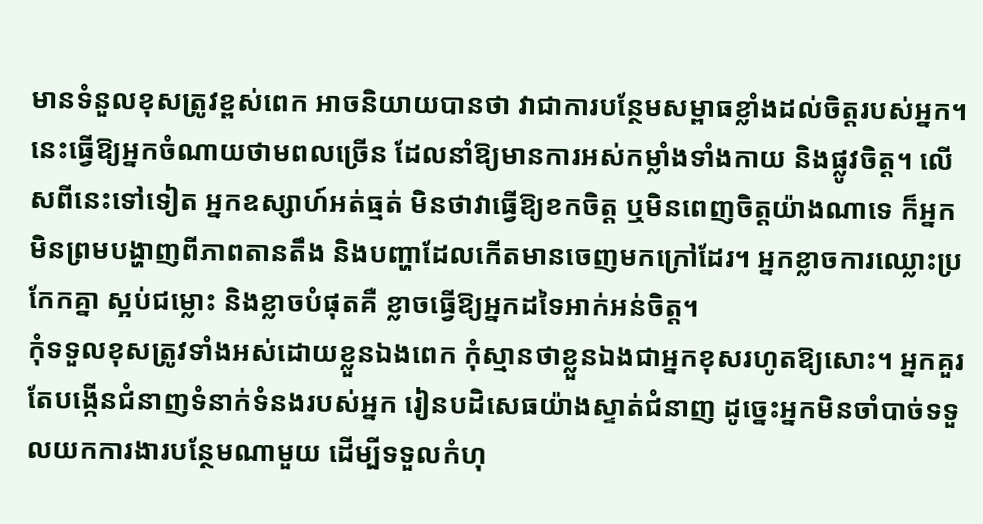មានទំនួលខុសត្រូវខ្ពស់ពេក អាចនិយាយបានថា វាជាការបន្ថែមសម្ពាធខ្លាំងដល់ចិត្តរបស់អ្នក។ នេះធ្វើឱ្យអ្នកចំណាយថាមពលច្រើន ដែលនាំឱ្យមានការអស់កម្លាំងទាំងកាយ និងផ្លូវចិត្ត។ លើសពីនេះទៅទៀត អ្នកឧស្សាហ៍អត់ធ្មត់ មិនថាវាធ្វើឱ្យខកចិត្ត ឬមិនពេញចិត្តយ៉ាងណាទេ ក៏អ្នកមិនព្រមបង្ហាញពីភាពតានតឹង និងបញ្ហាដែលកើតមានចេញមកក្រៅដែរ។ អ្នកខ្លាចការឈ្លោះប្រកែកគ្នា ស្អប់ជម្លោះ និងខ្លាចបំផុតគឺ ខ្លាចធ្វើឱ្យអ្នកដទៃអាក់អន់ចិត្ត។
កុំទទួលខុសត្រូវទាំងអស់ដោយខ្លួនឯងពេក កុំស្មានថាខ្លួនឯងជាអ្នកខុសរហូតឱ្យសោះ។ អ្នកគួរតែបង្កើនជំនាញទំនាក់ទំនងរបស់អ្នក រៀនបដិសេធយ៉ាងស្ទាត់ជំនាញ ដូច្នេះអ្នកមិនចាំបាច់ទទួលយកការងារបន្ថែមណាមួយ ដើម្បីទទួលកំហុ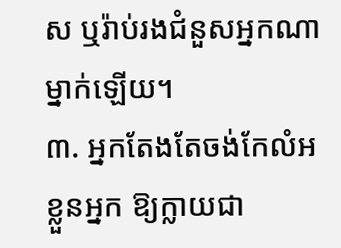ស ឬរ៉ាប់រងជំនួសអ្នកណាម្នាក់ឡើយ។
៣. អ្នកតែងតែចង់កែលំអខ្លួនអ្នក ឱ្យក្លាយជា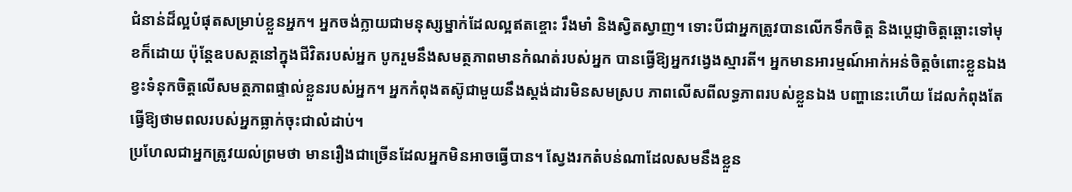ជំនាន់ដ៏ល្អបំផុតសម្រាប់ខ្លួនអ្នក។ អ្នកចង់ក្លាយជាមនុស្សម្នាក់ដែលល្អឥតខ្ចោះ រឹងមាំ និងស្វិតស្វាញ។ ទោះបីជាអ្នកត្រូវបានលើកទឹកចិត្ត និងប្តេជ្ញាចិត្តឆ្ពោះទៅមុខក៏ដោយ ប៉ុន្តែឧបសគ្គនៅក្នុងជីវិតរបស់អ្នក បូករួមនឹងសមត្ថភាពមានកំណត់របស់អ្នក បានធ្វើឱ្យអ្នកវង្វេងស្មារតី។ អ្នកមានអារម្មណ៍អាក់អន់ចិត្តចំពោះខ្លួនឯង ខ្វះទំនុកចិត្តលើសមត្ថភាពផ្ទាល់ខ្លួនរបស់អ្នក។ អ្នកកំពុងតស៊ូជាមួយនឹងស្តង់ដារមិនសមស្រប ភាពលើសពីលទ្ធភាពរបស់ខ្លួនឯង បញ្ហានេះហើយ ដែលកំពុងតែធ្វើឱ្យថាមពលរបស់អ្នកធ្លាក់ចុះជាលំដាប់។
ប្រហែលជាអ្នកត្រូវយល់ព្រមថា មានរឿងជាច្រើនដែលអ្នកមិនអាចធ្វើបាន។ ស្វែងរកតំបន់ណាដែលសមនឹងខ្លួន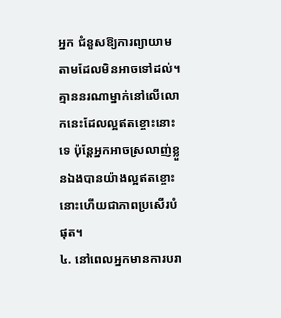អ្នក ជំនួសឱ្យការព្យាយាមតាមដែលមិនអាចទៅដល់។ គ្មាននរណាម្នាក់នៅលើលោកនេះដែលល្អឥតខ្ចោះនោះទេ ប៉ុន្តែអ្នកអាចស្រលាញ់ខ្លួនឯងបានយ៉ាងល្អឥតខ្ចោះ នោះហើយជាភាពប្រសើរបំផុត។
៤. នៅពេលអ្នកមានការបរា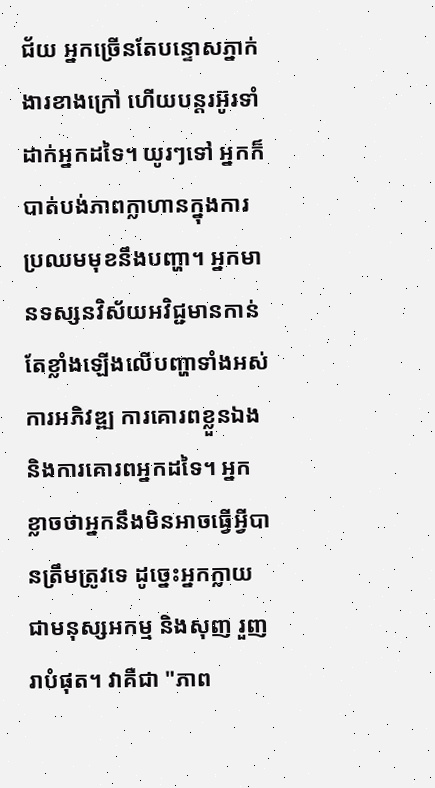ជ័យ អ្នកច្រើនតែបន្ទោសភ្នាក់ងារខាងក្រៅ ហើយបន្តរអ៊ូរទាំដាក់អ្នកដទៃ។ យូរៗទៅ អ្នកក៏បាត់បង់ភាពក្លាហានក្នុងការប្រឈមមុខនឹងបញ្ហា។ អ្នកមានទស្សនវិស័យអវិជ្ជមានកាន់តែខ្លាំងឡើងលើបញ្ហាទាំងអស់ ការអភិវឌ្ឍ ការគោរពខ្លួនឯង និងការគោរពអ្នកដទៃ។ អ្នកខ្លាចថាអ្នកនឹងមិនអាចធ្វើអ្វីបានត្រឹមត្រូវទេ ដូច្នេះអ្នកក្លាយជាមនុស្សអកម្ម និងសុញ រួញរាបំផុត។ វាគឺជា "ភាព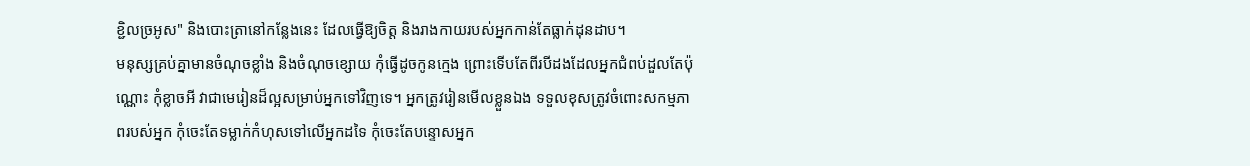ខ្ជិលច្រអូស" និងបោះត្រានៅកន្លែងនេះ ដែលធ្វើឱ្យចិត្ត និងរាងកាយរបស់អ្នកកាន់តែធ្លាក់ដុនដាប។
មនុស្សគ្រប់គ្នាមានចំណុចខ្លាំង និងចំណុចខ្សោយ កុំធ្វើដូចកូនក្មេង ព្រោះទើបតែពីរបីដងដែលអ្នកជំពប់ដួលតែប៉ុណ្ណោះ កុំខ្លាចអី វាជាមេរៀនដ៏ល្អសម្រាប់អ្នកទៅវិញទេ។ អ្នកត្រូវរៀនមើលខ្លួនឯង ទទួលខុសត្រូវចំពោះសកម្មភាពរបស់អ្នក កុំចេះតែទម្លាក់កំហុសទៅលើអ្នកដទៃ កុំចេះតែបន្ទោសអ្នក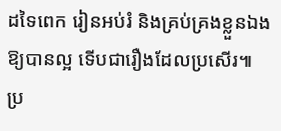ដទៃពេក រៀនអប់រំ និងគ្រប់គ្រងខ្លួនឯងឱ្យបានល្អ ទើបជារឿងដែលប្រសើរ៕
ប្រ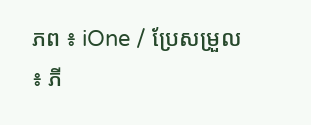ភព ៖ iOne / ប្រែសម្រួល ៖ ភី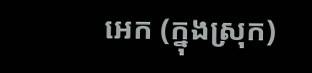អេក (ក្នុងស្រុក)